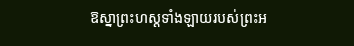ឱស្នាព្រះហស្ដទាំងឡាយរបស់ព្រះអ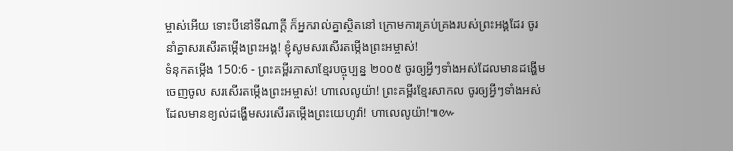ម្ចាស់អើយ ទោះបីនៅទីណាក្ដី ក៏អ្នករាល់គ្នាស្ថិតនៅ ក្រោមការគ្រប់គ្រងរបស់ព្រះអង្គដែរ ចូរនាំគ្នាសរសើរតម្កើងព្រះអង្គ! ខ្ញុំសូមសរសើរតម្កើងព្រះអម្ចាស់!
ទំនុកតម្កើង 150:6 - ព្រះគម្ពីរភាសាខ្មែរបច្ចុប្បន្ន ២០០៥ ចូរឲ្យអ្វីៗទាំងអស់ដែលមានដង្ហើមចេញចូល សរសើរតម្កើងព្រះអម្ចាស់! ហាលេលូយ៉ា! ព្រះគម្ពីរខ្មែរសាកល ចូរឲ្យអ្វីៗទាំងអស់ដែលមានខ្យល់ដង្ហើមសរសើរតម្កើងព្រះយេហូវ៉ា! ហាលេលូយ៉ា!៕៚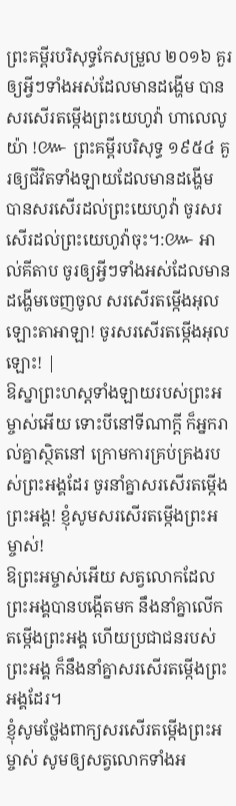ព្រះគម្ពីរបរិសុទ្ធកែសម្រួល ២០១៦ គួរឲ្យអ្វីៗទាំងអស់ដែលមានដង្ហើម បានសរសើរតម្កើងព្រះយេហូវ៉ា ហាលេលូយ៉ា !៚ ព្រះគម្ពីរបរិសុទ្ធ ១៩៥៤ គួរឲ្យជីវិតទាំងឡាយដែលមានដង្ហើម បានសរសើរដល់ព្រះយេហូវ៉ា ចូរសរសើរដល់ព្រះយេហូវ៉ាចុះ។:៚ អាល់គីតាប ចូរឲ្យអ្វីៗទាំងអស់ដែលមានដង្ហើមចេញចូល សរសើរតម្កើងអុលឡោះតាអាឡា! ចូរសរសើរតម្កើងអុលឡោះ! |
ឱស្នាព្រះហស្ដទាំងឡាយរបស់ព្រះអម្ចាស់អើយ ទោះបីនៅទីណាក្ដី ក៏អ្នករាល់គ្នាស្ថិតនៅ ក្រោមការគ្រប់គ្រងរបស់ព្រះអង្គដែរ ចូរនាំគ្នាសរសើរតម្កើងព្រះអង្គ! ខ្ញុំសូមសរសើរតម្កើងព្រះអម្ចាស់!
ឱព្រះអម្ចាស់អើយ សត្វលោកដែលព្រះអង្គបានបង្កើតមក នឹងនាំគ្នាលើកតម្កើងព្រះអង្គ ហើយប្រជាជនរបស់ព្រះអង្គ ក៏នឹងនាំគ្នាសរសើរតម្កើងព្រះអង្គដែរ។
ខ្ញុំសូមថ្លែងពាក្យសរសើរតម្កើងព្រះអម្ចាស់ សូមឲ្យសត្វលោកទាំងអ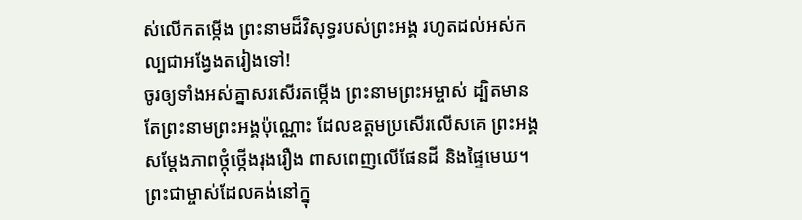ស់លើកតម្កើង ព្រះនាមដ៏វិសុទ្ធរបស់ព្រះអង្គ រហូតដល់អស់កល្បជាអង្វែងតរៀងទៅ!
ចូរឲ្យទាំងអស់គ្នាសរសើរតម្កើង ព្រះនាមព្រះអម្ចាស់ ដ្បិតមានតែព្រះនាមព្រះអង្គប៉ុណ្ណោះ ដែលឧត្ដមប្រសើរលើសគេ ព្រះអង្គសម្តែងភាពថ្កុំថ្កើងរុងរឿង ពាសពេញលើផែនដី និងផ្ទៃមេឃ។
ព្រះជាម្ចាស់ដែលគង់នៅក្នុ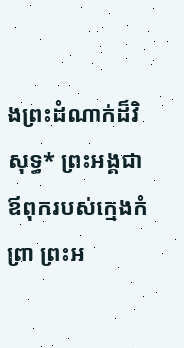ងព្រះដំណាក់ដ៏វិសុទ្ធ* ព្រះអង្គជាឪពុករបស់ក្មេងកំព្រា ព្រះអ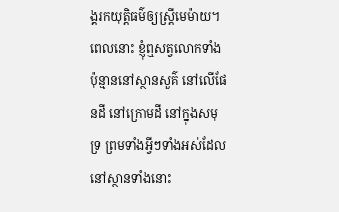ង្គរកយុត្តិធម៌ឲ្យស្ត្រីមេម៉ាយ។
ពេលនោះ ខ្ញុំឮសត្វលោកទាំងប៉ុន្មាននៅស្ថានសួគ៌ នៅលើផែនដី នៅក្រោមដី នៅក្នុងសមុទ្រ ព្រមទាំងអ្វីៗទាំងអស់ដែលនៅស្ថានទាំងនោះ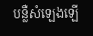បន្លឺសំឡេងឡើ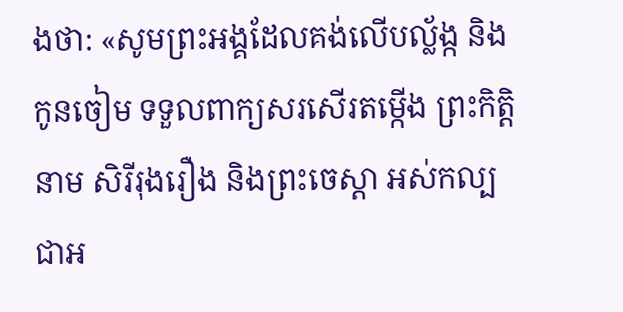ងថា: «សូមព្រះអង្គដែលគង់លើបល្ល័ង្ក និងកូនចៀម ទទួលពាក្យសរសើរតម្កើង ព្រះកិត្តិនាម សិរីរុងរឿង និងព្រះចេស្ដា អស់កល្បជាអ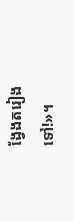ង្វែងតរៀងទៅ!»។